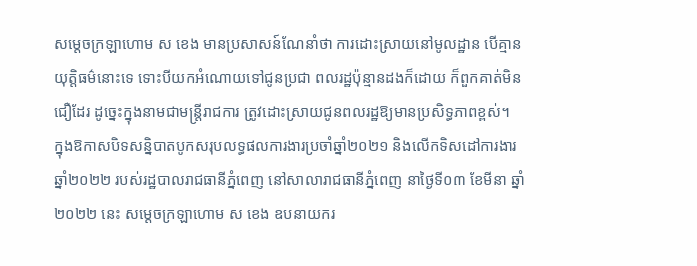សម្ដេចក្រឡាហោម ស ខេង មានប្រសាសន៍ណែនាំថា ការដោះស្រាយនៅមូលដ្ឋាន បើគ្មានយុត្តិធម៌នោះទេ ទោះបីយកអំណោយទៅជូនប្រជា ពលរដ្ឋប៉ុន្មានដងក៏ដោយ ក៏ពួកគាត់មិនជឿដែរ ដូច្នេះក្នុងនាមជាមន្ដ្រីរាជការ ត្រូវដោះស្រាយជូនពលរដ្ឋឱ្យមានប្រសិទ្ធភាពខ្ពស់។
ក្នុងឱកាសបិទសន្និបាតបូកសរុបលទ្ធផលការងារប្រចាំឆ្នាំ២០២១ និងលើកទិសដៅការងារឆ្នាំ២០២២ របស់រដ្ឋបាលរាជធានីភ្នំពេញ នៅសាលារាជធានីភ្នំពេញ នាថ្ងៃទី០៣ ខែមីនា ឆ្នាំ២០២២ នេះ សម្ដេចក្រឡាហោម ស ខេង ឧបនាយករ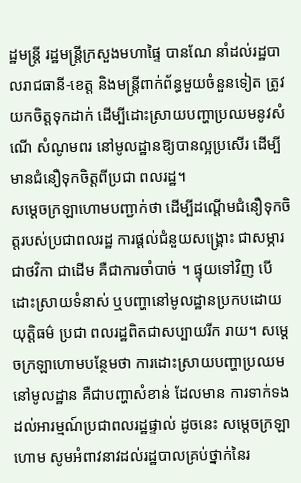ដ្ឋមន្ដ្រី រដ្ឋមន្ដ្រីក្រសួងមហាផ្ទៃ បានណែ នាំដល់រដ្ឋបាលរាជធានី-ខេត្ត និងមន្ត្រីពាក់ព័ន្ធមួយចំនួនទៀត ត្រូវយកចិត្តទុកដាក់ ដើម្បីដោះស្រាយបញ្ហាប្រឈមនូវសំណើ សំណូមពរ នៅមូលដ្ឋានឱ្យបានល្អប្រសើរ ដើម្បីមានជំនឿទុកចិត្តពីប្រជា ពលរដ្ឋ។
សម្ដេចក្រឡាហោមបញ្ជាក់ថា ដើម្បីដណ្ដើមជំនឿទុកចិត្តរបស់ប្រជាពលរដ្ឋ ការផ្ដល់ជំនួយសង្គ្រោះ ជាសម្ភារ ជាថវិកា ជាដើម គឺជាការចាំបាច់ ។ ផ្ទុយទៅវិញ បើដោះស្រាយទំនាស់ ឬបញ្ហានៅមូលដ្ឋានប្រកបដោយយុត្តិធម៌ ប្រជា ពលរដ្ឋពិតជាសប្បាយរីក រាយ។ សម្ដេចក្រឡាហោមបន្ថែមថា ការដោះស្រាយបញ្ហាប្រឈមនៅមូលដ្ឋាន គឺជាបញ្ហាសំខាន់ ដែលមាន ការទាក់ទងដល់អារម្មណ៍ប្រជាពលរដ្ឋផ្ទាល់ ដូចនេះ សម្ដេចក្រឡាហោម សូមអំពាវនាវដល់រដ្ឋបាលគ្រប់ថ្នាក់នៃរ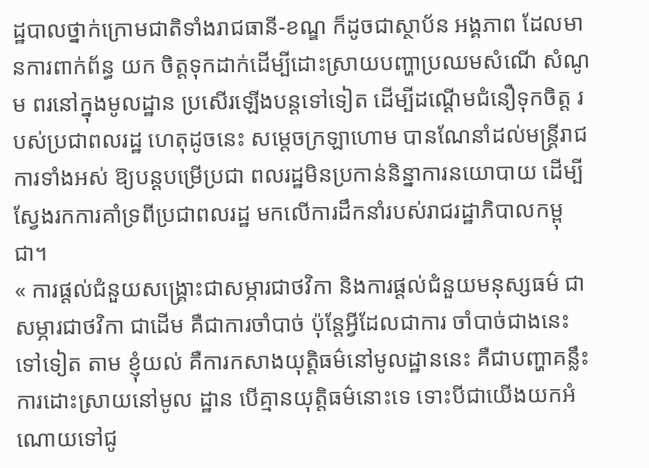ដ្ឋបាលថ្នាក់ក្រោមជាតិទាំងរាជធានី-ខណ្ឌ ក៏ដូចជាស្ថាប័ន អង្គភាព ដែលមានការពាក់ព័ន្ធ យក ចិត្តទុកដាក់ដើម្បីដោះស្រាយបញ្ហាប្រឈមសំណើ សំណូម ពរនៅក្នុងមូលដ្ឋាន ប្រសើរឡើងបន្តទៅទៀត ដើម្បីដណ្ដើមជំនឿទុកចិត្ត របស់ប្រជាពលរដ្ឋ ហេតុដូចនេះ សម្ដេចក្រឡាហោម បានណែនាំដល់មន្ដ្រីរាជការទាំងអស់ ឱ្យបន្ដបម្រើប្រជា ពលរដ្ឋមិនប្រកាន់និន្នាការនយោបាយ ដើម្បីស្វែងរកការគាំទ្រពីប្រជាពលរដ្ឋ មកលើការដឹកនាំរបស់រាជរដ្ឋាភិបាលកម្ពុជា។
« ការផ្តល់ជំនួយសង្គ្រោះជាសម្ភារជាថវិកា និងការផ្តល់ជំនួយមនុស្សធម៌ ជាសម្ភារជាថវិកា ជាដើម គឺជាការចាំបាច់ ប៉ុន្តែអ្វីដែលជាការ ចាំបាច់ជាងនេះទៅទៀត តាម ខ្ញុំយល់ គឺការកសាងយុត្តិធម៌នៅមូលដ្ឋាននេះ គឺជាបញ្ហាគន្លឹះ ការដោះស្រាយនៅមូល ដ្ឋាន បើគ្មានយុត្តិធម៌នោះទេ ទោះបីជាយើងយកអំណោយទៅជូ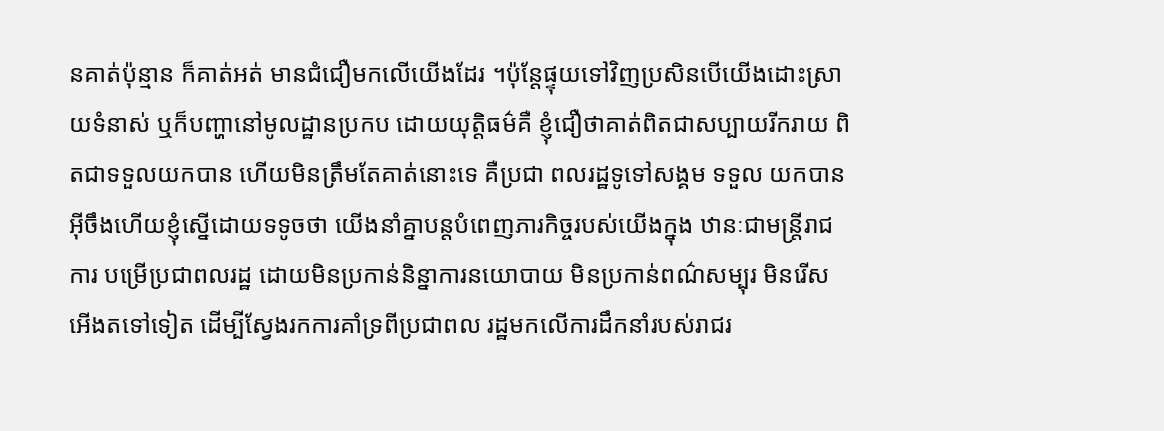នគាត់ប៉ុន្មាន ក៏គាត់អត់ មានជំជឿមកលើយើងដែរ ។ប៉ុន្តែផ្ទុយទៅវិញប្រសិនបើយើងដោះស្រាយទំនាស់ ឬក៏បញ្ហានៅមូលដ្ឋានប្រកប ដោយយុត្តិធម៌គឺ ខ្ញុំជឿថាគាត់ពិតជាសប្បាយរីករាយ ពិតជាទទួលយកបាន ហើយមិនត្រឹមតែគាត់នោះទេ គឺប្រជា ពលរដ្ឋទូទៅសង្គម ទទួល យកបានអ៊ីចឹងហើយខ្ញុំស្នើដោយទទូចថា យើងនាំគ្នាបន្តបំពេញភារកិច្ចរបស់យើងក្នុង ឋានៈជាមន្ត្រីរាជការ បម្រើប្រជាពលរដ្ឋ ដោយមិនប្រកាន់និន្នាការនយោបាយ មិនប្រកាន់ពណ៌សម្បុរ មិនរើសអើងតទៅទៀត ដើម្បីស្វែងរកការគាំទ្រពីប្រជាពល រដ្ឋមកលើការដឹកនាំរបស់រាជរ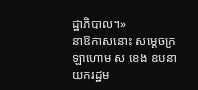ដ្ឋាភិបាល។»
នាឱកាសនោះ សម្ដេចក្រឡាហោម ស ខេង ឧបនាយករដ្ឋម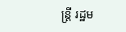ន្ដ្រី រដ្ឋម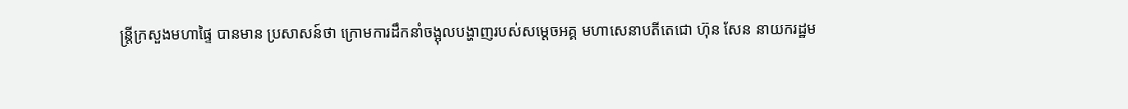ន្ដ្រីក្រសួងមហាផ្ទៃ បានមាន ប្រសាសន៍ថា ក្រោមការដឹកនាំចង្អុលបង្ហាញរបស់សម្ដេចអគ្គ មហាសេនាបតីតេជោ ហ៊ុន សែន នាយករដ្ឋម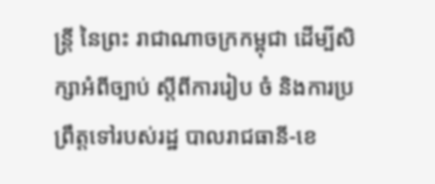ន្ដ្រី នៃព្រះ រាជាណាចក្រកម្ពុជា ដើម្បីសិក្សាអំពីច្បាប់ ស្ដីពីការរៀប ចំ និងការប្រព្រឹត្តទៅរបស់រដ្ឋ បាលរាជធានី-ខេ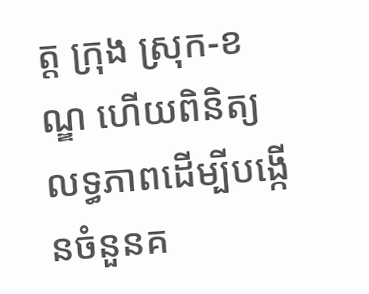ត្ត ក្រុង ស្រុក-ខណ្ឌ ហើយពិនិត្យលទ្ធភាពដើម្បីបង្កើនចំនួនគ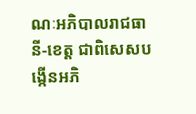ណៈអភិបាលរាជធានី-ខេត្ត ជាពិសេសបង្កើនអភិ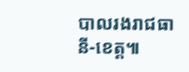បាលរងរាជធានី-ខេត្ត៕